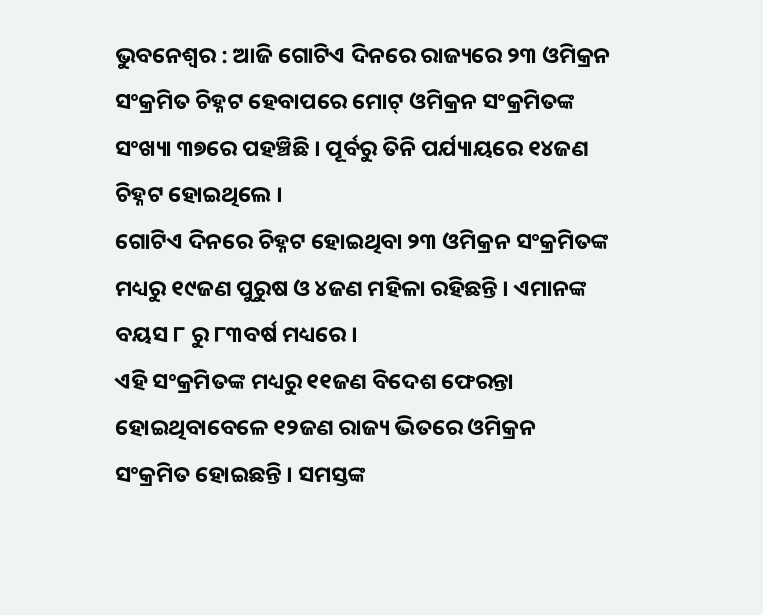ଭୁବନେଶ୍ୱର : ଆଜି ଗୋଟିଏ ଦିନରେ ରାଜ୍ୟରେ ୨୩ ଓମିକ୍ରନ ସଂକ୍ରମିତ ଚିହ୍ନଟ ହେବାପରେ ମୋଟ୍ ଓମିକ୍ରନ ସଂକ୍ରମିତଙ୍କ ସଂଖ୍ୟା ୩୭ରେ ପହଞ୍ଚିଛି । ପୂର୍ବରୁ ତିନି ପର୍ଯ୍ୟାୟରେ ୧୪ଜଣ ଚିହ୍ନଟ ହୋଇଥିଲେ ।
ଗୋଟିଏ ଦିନରେ ଚିହ୍ନଟ ହୋଇଥିବା ୨୩ ଓମିକ୍ରନ ସଂକ୍ରମିତଙ୍କ ମଧ୍ୟରୁ ୧୯ଜଣ ପୁରୁଷ ଓ ୪ଜଣ ମହିଳା ରହିଛନ୍ତି । ଏମାନଙ୍କ ବୟସ ୮ ରୁ ୮୩ବର୍ଷ ମଧ୍ୟରେ ।
ଏହି ସଂକ୍ରମିତଙ୍କ ମଧ୍ୟରୁ ୧୧ଜଣ ବିଦେଶ ଫେରନ୍ତା ହୋଇଥିବାବେଳେ ୧୨ଜଣ ରାଜ୍ୟ ଭିତରେ ଓମିକ୍ରନ ସଂକ୍ରମିତ ହୋଇଛନ୍ତି । ସମସ୍ତଙ୍କ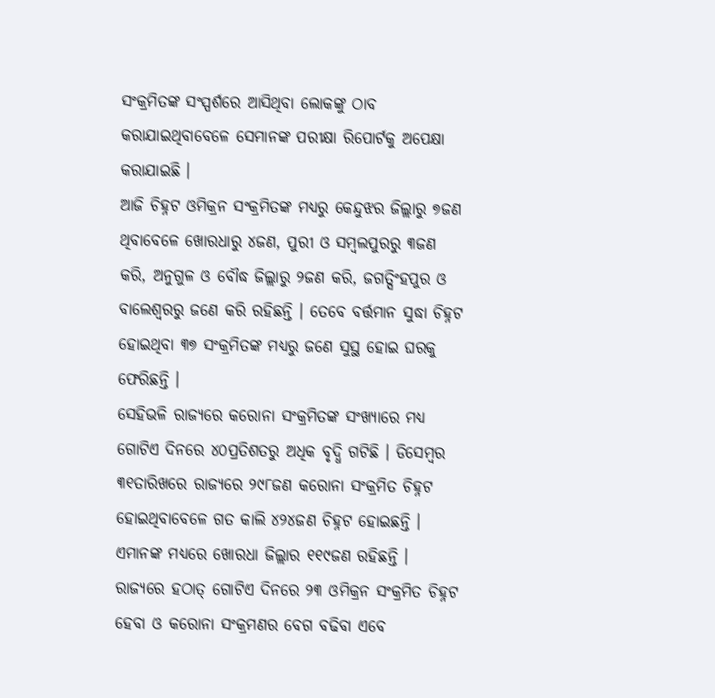ସଂକ୍ରମିତଙ୍କ ସଂସ୍ପର୍ଶରେ ଆସିଥିବା ଲୋକଙ୍କୁ ଠାବ କରାଯାଇଥିବାବେଳେ ସେମାନଙ୍କ ପରୀକ୍ଷା ରିପୋର୍ଟକୁ ଅପେକ୍ଷା କରାଯାଇଛି ।
ଆଜି ଚିହ୍ନଟ ଓମିକ୍ରନ ସଂକ୍ରମିତଙ୍କ ମଧ୍ୟରୁ କେନ୍ଦୁଝର ଜିଲ୍ଲାରୁ ୭ଜଣ ଥିବାବେଳେ ଖୋରଧାରୁ ୪ଜଣ, ପୁରୀ ଓ ସମ୍ବଲପୁରରୁ ୩ଜଣ କରି, ଅନୁଗୁଳ ଓ ବୌଦ୍ଧ ଜିଲ୍ଲାରୁ ୨ଜଣ କରି, ଜଗତ୍ସିଂହପୁର ଓ ବାଲେଶ୍ୱରରୁ ଜଣେ କରି ରହିଛନ୍ତି । ତେବେ ବର୍ତ୍ତମାନ ସୁଦ୍ଧା ଚିହ୍ନଟ ହୋଇଥିବା ୩୭ ସଂକ୍ରମିତଙ୍କ ମଧ୍ୟରୁ ଜଣେ ସୁସ୍ଥ ହୋଇ ଘରକୁ ଫେରିଛନ୍ତି ।
ସେହିଭଳି ରାଜ୍ୟରେ କରୋନା ସଂକ୍ରମିତଙ୍କ ସଂଖ୍ୟାରେ ମଧ୍ୟ ଗୋଟିଏ ଦିନରେ ୪୦ପ୍ରତିଶତରୁ ଅଧିକ ବୃଦ୍ଧି ଗଟିଛି । ଡିସେମ୍ବର ୩୧ତାରିଖରେ ରାଜ୍ୟରେ ୨୯୮ଜଣ କରୋନା ସଂକ୍ରମିତ ଚିହ୍ନଟ ହୋଇଥିବାବେଳେ ଗତ କାଲି ୪୨୪ଜଣ ଚିହ୍ନଟ ହୋଇଛନ୍ତି । ଏମାନଙ୍କ ମଧ୍ୟରେ ଖୋରଧା ଜିଲ୍ଲାର ୧୧୯ଜଣ ରହିଛନ୍ତି ।
ରାଜ୍ୟରେ ହଠାତ୍ ଗୋଟିଏ ଦିନରେ ୨୩ ଓମିକ୍ରନ ସଂକ୍ରମିତ ଚିହ୍ନଟ ହେବା ଓ କରୋନା ସଂକ୍ରମଣର ବେଗ ବଢିବା ଏବେ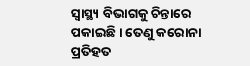ସ୍ୱାସ୍ଥ୍ୟ ବିଭାଗକୁ ଚିନ୍ତାରେ ପକାଇଛି । ତେଣୁ କରୋନା ପ୍ରତିହତ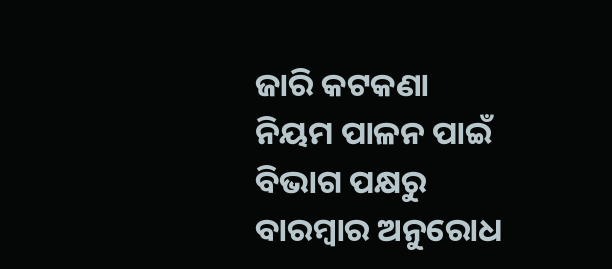ଜାରି କଟକଣା ନିୟମ ପାଳନ ପାଇଁ ବିଭାଗ ପକ୍ଷରୁ ବାରମ୍ବାର ଅନୁରୋଧ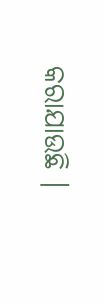କରାଯାଉଛି ।